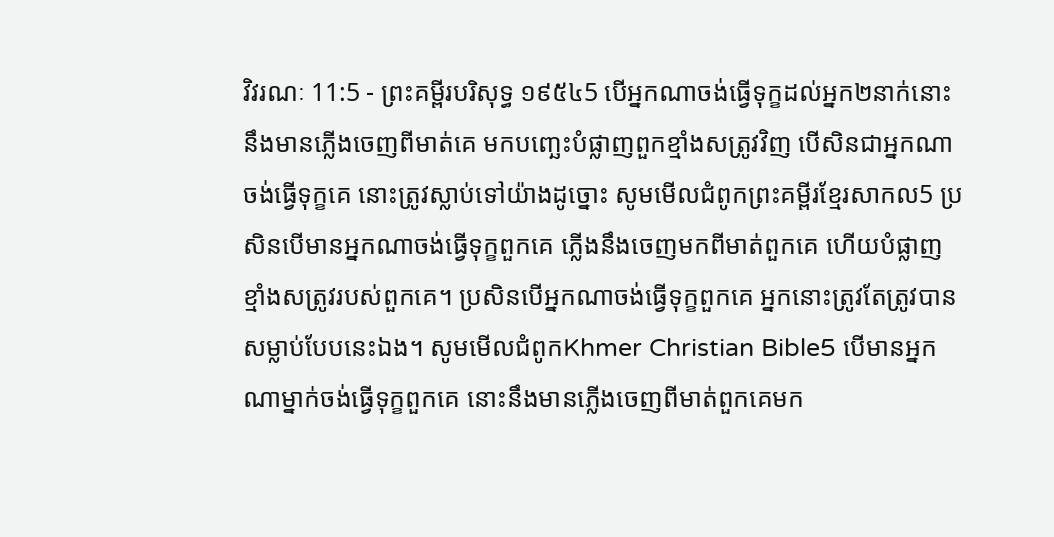វិវរណៈ 11:5 - ព្រះគម្ពីរបរិសុទ្ធ ១៩៥៤5 បើអ្នកណាចង់ធ្វើទុក្ខដល់អ្នក២នាក់នោះ នឹងមានភ្លើងចេញពីមាត់គេ មកបញ្ឆេះបំផ្លាញពួកខ្មាំងសត្រូវវិញ បើសិនជាអ្នកណាចង់ធ្វើទុក្ខគេ នោះត្រូវស្លាប់ទៅយ៉ាងដូច្នោះ សូមមើលជំពូកព្រះគម្ពីរខ្មែរសាកល5 ប្រសិនបើមានអ្នកណាចង់ធ្វើទុក្ខពួកគេ ភ្លើងនឹងចេញមកពីមាត់ពួកគេ ហើយបំផ្លាញខ្មាំងសត្រូវរបស់ពួកគេ។ ប្រសិនបើអ្នកណាចង់ធ្វើទុក្ខពួកគេ អ្នកនោះត្រូវតែត្រូវបានសម្លាប់បែបនេះឯង។ សូមមើលជំពូកKhmer Christian Bible5 បើមានអ្នកណាម្នាក់ចង់ធ្វើទុក្ខពួកគេ នោះនឹងមានភ្លើងចេញពីមាត់ពួកគេមក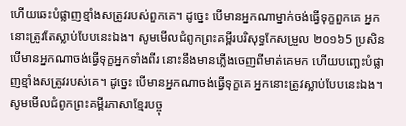ហើយឆេះបំផ្លាញខ្មាំងសត្រូវរបស់ពួកគេ។ ដូច្នេះ បើមានអ្នកណាម្នាក់ចង់ធ្វើទុក្ខពួកគេ អ្នកនោះត្រូវតែស្លាប់បែបនេះឯង។ សូមមើលជំពូកព្រះគម្ពីរបរិសុទ្ធកែសម្រួល ២០១៦5 ប្រសិនបើមានអ្នកណាចង់ធ្វើទុក្ខអ្នកទាំងពីរ នោះនឹងមានភ្លើងចេញពីមាត់គេមក ហើយបញ្ឆេះបំផ្លាញខ្មាំងសត្រូវរបស់គេ។ ដូច្នេះ បើមានអ្នកណាចង់ធ្វើទុក្ខគេ អ្នកនោះត្រូវស្លាប់បែបនេះឯង។ សូមមើលជំពូកព្រះគម្ពីរភាសាខ្មែរបច្ចុ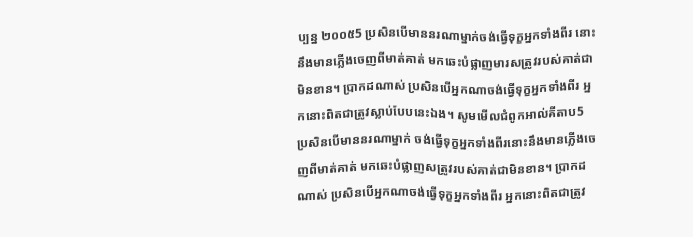ប្បន្ន ២០០៥5 ប្រសិនបើមាននរណាម្នាក់ចង់ធ្វើទុក្ខអ្នកទាំងពីរ នោះនឹងមានភ្លើងចេញពីមាត់គាត់ មកឆេះបំផ្លាញមារសត្រូវរបស់គាត់ជាមិនខាន។ ប្រាកដណាស់ ប្រសិនបើអ្នកណាចង់ធ្វើទុក្ខអ្នកទាំងពីរ អ្នកនោះពិតជាត្រូវស្លាប់បែបនេះឯង។ សូមមើលជំពូកអាល់គីតាប5 ប្រសិនបើមាននរណាម្នាក់ ចង់ធ្វើទុក្ខអ្នកទាំងពីរនោះនឹងមានភ្លើងចេញពីមាត់គាត់ មកឆេះបំផ្លាញសត្រូវរបស់គាត់ជាមិនខាន។ ប្រាកដណាស់ ប្រសិនបើអ្នកណាចង់ធ្វើទុក្ខអ្នកទាំងពីរ អ្នកនោះពិតជាត្រូវ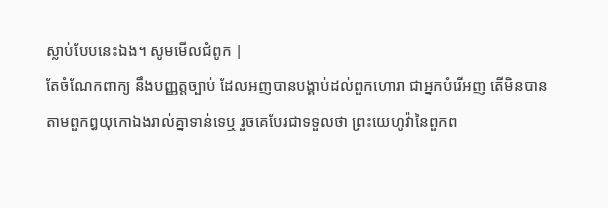ស្លាប់បែបនេះឯង។ សូមមើលជំពូក |
តែចំណែកពាក្យ នឹងបញ្ញត្តច្បាប់ ដែលអញបានបង្គាប់ដល់ពួកហោរា ជាអ្នកបំរើអញ តើមិនបានតាមពួកឰយុកោឯងរាល់គ្នាទាន់ទេឬ រួចគេបែរជាទទួលថា ព្រះយេហូវ៉ានៃពួកព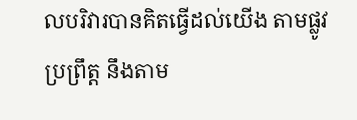លបរិវារបានគិតធ្វើដល់យើង តាមផ្លូវប្រព្រឹត្ត នឹងតាម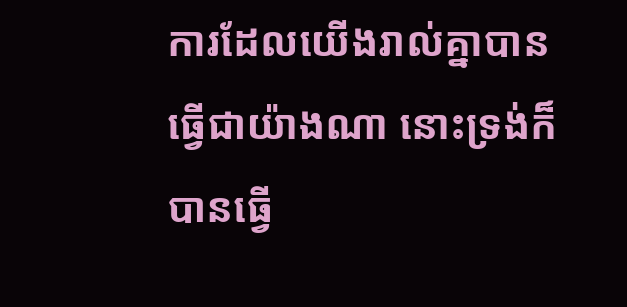ការដែលយើងរាល់គ្នាបានធ្វើជាយ៉ាងណា នោះទ្រង់ក៏បានធ្វើ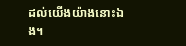ដល់យើងយ៉ាងនោះឯង។